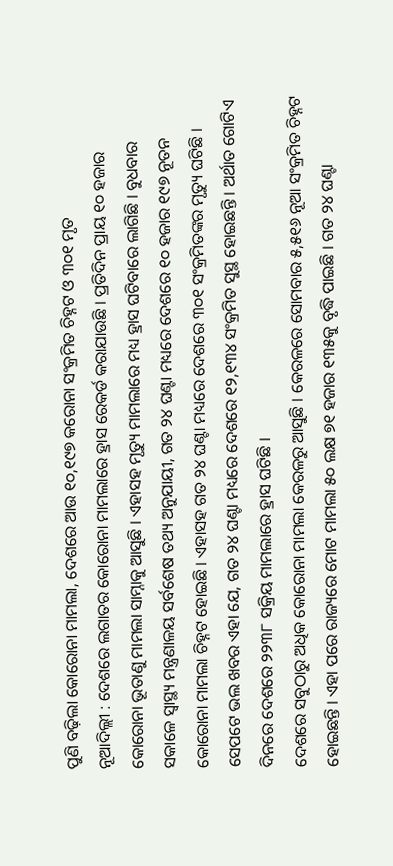ପୁଣି ବଢ଼ିଲା କୋରୋନା ମାମଲା, ଦେଶରେ ଆଉ ୧୦,୧୯୭ କରୋନା ସଂକ୍ରମିତ ଚିହ୍ନଟ ଓ ୩୦୧ ମୃତ
ନୂଆଦିଲ୍ଲୀ : ଦେଶରେ ଲଗାତର କୋରୋନା ମାମଲାରେ ହ୍ରାସ ରେକର୍ଡ କରାଯାଉଛି । ପ୍ରତିଦିନ ପ୍ରାୟ ୧୦ ହଜାର କୋରୋନା ଭୂତାଣୁ ମାମଲା ସାମ୍ନାକୁ ଆସୁଛି । ଏହାସହ ମୃତ୍ୟୁ ମାମଲାରେ ମଧ୍ୟ ହ୍ରାସ ଘଟିବାରେ ଲାଗିଛି । ବୁଧବାର ସକାଳେ ସ୍ୱାସ୍ଥ୍ୟ ମନ୍ତ୍ରଣାଳୟ ସର୍ବଶେଷ ତଥ୍ୟ ଅନୁଯାୟୀ, ଗତ ୨୪ ଘଣ୍ଟା ମଧ୍ୟରେ ଦେଶରେ ୧୦ ହଜାର ୧୯୭ ନୂତନ କୋରୋନା ମାମଲା ଚିହ୍ନଟ ହୋଇଛି । ଏହାସହ ଗତ ୨୪ ଘଣ୍ଟା ମଧ୍ୟରେ ଦେଶରେ ୩୦୧ ସଂକ୍ରମିତଙ୍କର ମୃତ୍ୟୁ ଘଟିଛି । ସେପଟେ ଭଲ ଖବର ଏହା ଯେ, ଗତ ୨୪ ଘଣ୍ଟା ମଧ୍ୟରେ ଦେଶରେ ୧୨,୧୩୪ ସଂକ୍ରମିତ ସୁସ୍ଥ ହୋଇଛନ୍ତି । ଅର୍ଥାତ ଗୋଟିଏ ଦିନରେ ଦେଶରେ ୨୨୩୮ ସକ୍ରିୟ ମାମଲାରେ ହ୍ରାସ ଘଟିଛି ।
ଦେଶରେ ସବୁଠାରୁ ଅଧିକ କୋରୋନା ମାମଲା କେରଳରୁ ଆସୁଛି । କେରଳରେ ସୋମବାର ୫,୫୧୬ ନୂଆ ସଂକ୍ରମିତ ଚିହ୍ନଟ ହୋଇଛନ୍ତି । ଏହା ପରେ ରାଜ୍ୟରେ ମୋଟ ମାମଲା ୫୦ ଲକ୍ଷ ୭୧ ହଜାର ୧୩୫କୁ ବୃଦ୍ଧି ପାଇଛି । ଗତ ୨୪ ଘଣ୍ଟା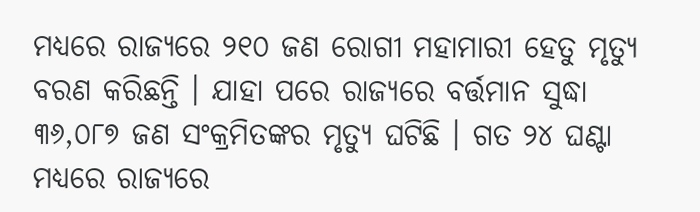ମଧ୍ୟରେ ରାଜ୍ୟରେ ୨୧୦ ଜଣ ରୋଗୀ ମହାମାରୀ ହେତୁ ମୃତ୍ୟୁ ବରଣ କରିଛନ୍ତି । ଯାହା ପରେ ରାଜ୍ୟରେ ବର୍ତ୍ତମାନ ସୁଦ୍ଧା ୩୬,୦୮୭ ଜଣ ସଂକ୍ରମିତଙ୍କର ମୃତ୍ୟୁ ଘଟିଛି । ଗତ ୨୪ ଘଣ୍ଟା ମଧ୍ୟରେ ରାଜ୍ୟରେ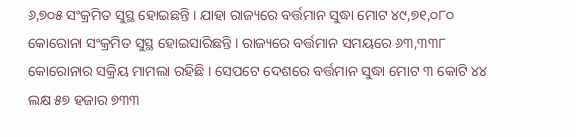୬,୭୦୫ ସଂକ୍ରମିତ ସୁସ୍ଥ ହୋଇଛନ୍ତି । ଯାହା ରାଜ୍ୟରେ ବର୍ତ୍ତମାନ ସୁଦ୍ଧା ମୋଟ ୪୯,୭୧,୦୮୦ କୋରୋନା ସଂକ୍ରମିତ ସୁସ୍ଥ ହୋଇସାରିଛନ୍ତି । ରାଜ୍ୟରେ ବର୍ତ୍ତମାନ ସମୟରେ ୬୩,୩୩୮ କୋରୋନାର ସକ୍ରିୟ ମାମଲା ରହିଛି । ସେପଟେ ଦେଶରେ ବର୍ତ୍ତମାନ ସୁଦ୍ଧା ମୋଟ ୩ କୋଟି ୪୪ ଲକ୍ଷ ୫୭ ହଜାର ୭୩୩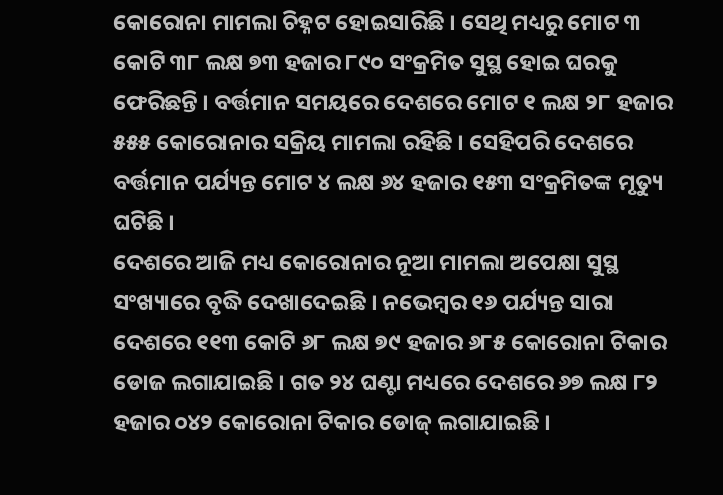କୋରୋନା ମାମଲା ଚିହ୍ନଟ ହୋଇସାରିଛି । ସେଥି ମଧ୍ୟରୁ ମୋଟ ୩ କୋଟି ୩୮ ଲକ୍ଷ ୭୩ ହଜାର ୮୯୦ ସଂକ୍ରମିତ ସୁସ୍ଥ ହୋଇ ଘରକୁ ଫେରିଛନ୍ତି । ବର୍ତ୍ତମାନ ସମୟରେ ଦେଶରେ ମୋଟ ୧ ଲକ୍ଷ ୨୮ ହଜାର ୫୫୫ କୋରୋନାର ସକ୍ରିୟ ମାମଲା ରହିଛି । ସେହିପରି ଦେଶରେ ବର୍ତ୍ତମାନ ପର୍ଯ୍ୟନ୍ତ ମୋଟ ୪ ଲକ୍ଷ ୬୪ ହଜାର ୧୫୩ ସଂକ୍ରମିତଙ୍କ ମୃତ୍ୟୁ ଘଟିଛି ।
ଦେଶରେ ଆଜି ମଧ୍ୟ କୋରୋନାର ନୂଆ ମାମଲା ଅପେକ୍ଷା ସୁସ୍ଥ ସଂଖ୍ୟାରେ ବୃଦ୍ଧି ଦେଖାଦେଇଛି । ନଭେମ୍ୱର ୧୬ ପର୍ଯ୍ୟନ୍ତ ସାରା ଦେଶରେ ୧୧୩ କୋଟି ୬୮ ଲକ୍ଷ ୭୯ ହଜାର ୬୮୫ କୋରୋନା ଟିକାର ଡୋଜ ଲଗାଯାଇଛି । ଗତ ୨୪ ଘଣ୍ଟା ମଧ୍ୟରେ ଦେଶରେ ୬୭ ଲକ୍ଷ ୮୨ ହଜାର ୦୪୨ କୋରୋନା ଟିକାର ଡୋଜ୍ ଲଗାଯାଇଛି ।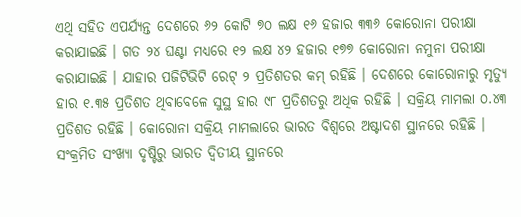ଏଥି ସହିତ ଏପର୍ଯ୍ୟନ୍ତ ଦେଶରେ ୬୨ କୋଟି ୭୦ ଲକ୍ଷ ୧୬ ହଜାର ୩୩୬ କୋରୋନା ପରୀକ୍ଷା କରାଯାଇଛି । ଗତ ୨୪ ଘଣ୍ଟା ମଧ୍ୟରେ ୧୨ ଲକ୍ଷ ୪୨ ହଜାର ୧୭୭ କୋରୋନା ନମୁନା ପରୀକ୍ଷା କରାଯାଇଛି । ଯାହାର ପଜିଟିଭିଟି ରେଟ୍ ୨ ପ୍ରତିଶତର କମ୍ ରହିଛି । ଦେଶରେ କୋରୋନାରୁ ମୃତ୍ୟୁ ହାର ୧.୩୫ ପ୍ରତିଶତ ଥିବାବେଳେ ସୁସ୍ଥ ହାର ୯୮ ପ୍ରତିଶତରୁ ଅଧିକ ରହିଛି । ସକ୍ରିୟ ମାମଲା ୦.୪୩ ପ୍ରତିଶତ ରହିଛି । କୋରୋନା ସକ୍ରିୟ ମାମଲାରେ ଭାରତ ବିଶ୍ୱରେ ଅଷ୍ଟାଦଶ ସ୍ଥାନରେ ରହିଛି । ସଂକ୍ରମିତ ସଂଖ୍ୟା ଦୃଷ୍ଟିରୁ ଭାରତ ଦ୍ୱିତୀୟ ସ୍ଥାନରେ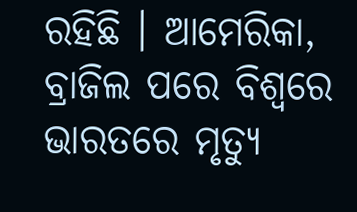ରହିଛି । ଆମେରିକା, ବ୍ରାଜିଲ ପରେ ବିଶ୍ୱରେ ଭାରତରେ ମୃତ୍ୟୁ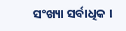ସଂଖ୍ୟା ସର୍ବାଧିକ ।